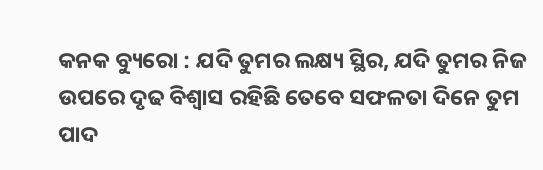କନକ ବ୍ୟୁରୋ : ଯଦି ତୁମର ଲକ୍ଷ୍ୟ ସ୍ଥିର, ଯଦି ତୁମର ନିଜ ଉପରେ ଦୃଢ ବିଶ୍ୱାସ ରହିଛି ତେବେ ସଫଳତା ଦିନେ ତୁମ ପାଦ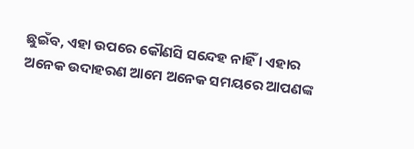ଛୁଇଁବ, ଏହା ଉପରେ କୌଣସି ସନ୍ଦେହ ନାହିଁ । ଏହାର ଅନେକ ଉଦାହରଣ ଆମେ ଅନେକ ସମୟରେ ଆପଣଙ୍କ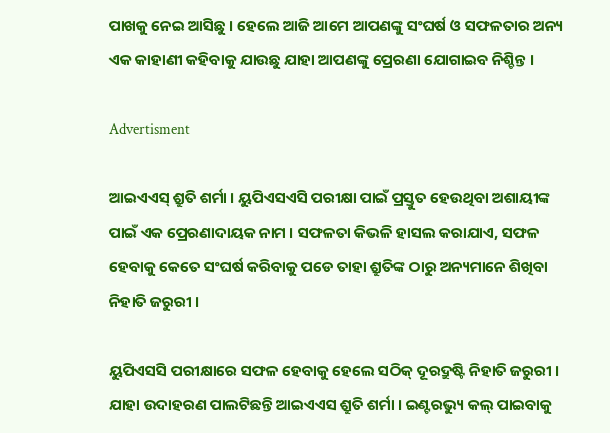ପାଖକୁ ନେଇ ଆସିଛୁ । ହେଲେ ଆଜି ଆମେ ଆପଣଙ୍କୁ ସଂଘର୍ଷ ଓ ସଫଳତାର ଅନ୍ୟ ଏକ କାହାଣୀ କହିବାକୁ ଯାଉଛୁ ଯାହା ଆପଣଙ୍କୁ ପ୍ରେରଣା ଯୋଗାଇବ ନିଶ୍ଚିନ୍ତ ।

Advertisment

ଆଇଏଏସ୍ ଶ୍ରୁତି ଶର୍ମା । ୟୁପିଏସଏସି ପରୀକ୍ଷା ପାଇଁ ପ୍ରସ୍ତୁତ ହେଉଥିବା ଅଶାୟୀଙ୍କ ପାଇଁ ଏକ ପ୍ରେରଣାଦାୟକ ନାମ । ସଫଳତା କିଭଳି ହାସଲ କରାଯାଏ, ସଫଳ ହେବାକୁ କେତେ ସଂଘର୍ଷ କରିବାକୁ ପଡେ ତାହା ଶ୍ରୁତିଙ୍କ ଠାରୁ ଅନ୍ୟମାନେ ଶିଖିବା ନିହାତି ଜରୁରୀ ।

ୟୁପିଏସସି ପରୀକ୍ଷାରେ ସଫଳ ହେବାକୁ ହେଲେ ସଠିକ୍ ଦୂରଦ୍ରୁଷ୍ଟି ନିହାତି ଜରୁରୀ । ଯାହା ଉଦାହରଣ ପାଲଟିଛନ୍ତି ଆଇଏଏସ ଶ୍ରୁତି ଶର୍ମା । ଇଣ୍ଟରଭ୍ୟୁ କଲ୍ ପାଇବାକୁ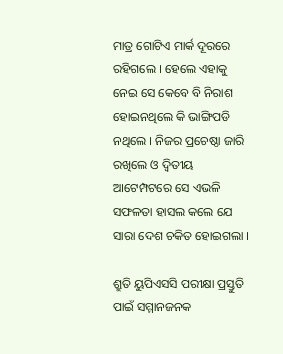ମାତ୍ର ଗୋଟିଏ ମାର୍କ ଦୂରରେ ରହିଗଲେ । ହେଲେ ଏହାକୁ ନେଇ ସେ କେବେ ବି ନିରାଶ ହୋଇନଥିଲେ କି ଭାଙ୍ଗିପଡି ନଥିଲେ । ନିଜର ପ୍ରଚେଷ୍ଠା ଜାରି ରଖିଲେ ଓ ଦ୍ୱିତୀୟ ଆଟେମ୍ପଟରେ ସେ ଏଭଳି ସଫଳତା ହାସଲ କଲେ ଯେ ସାରା ଦେଶ ଚକିତ ହୋଇଗଲା ।

ଶ୍ରୁତି ୟୁପିଏସସି ପରୀକ୍ଷା ପ୍ରସ୍ତୁତି ପାଇଁ ସମ୍ମାନଜନକ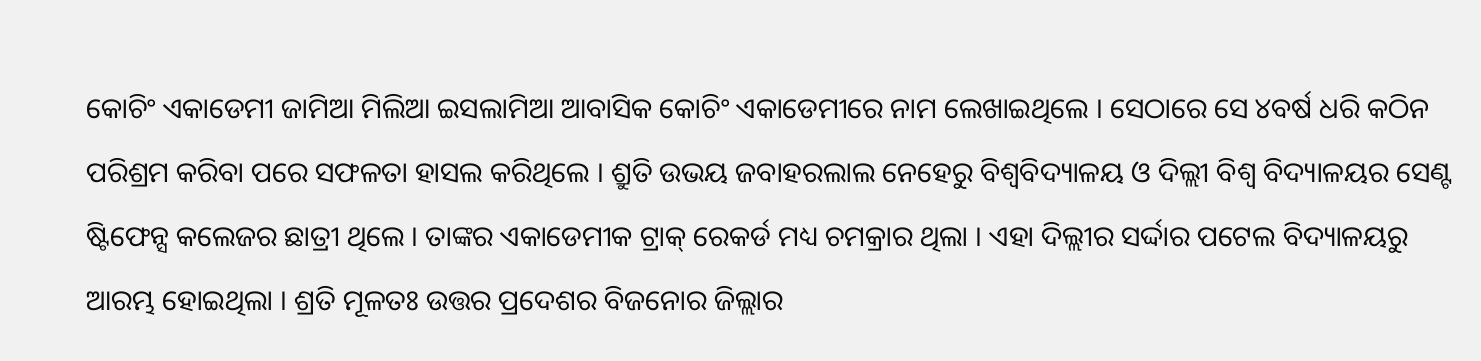କୋଚିଂ ଏକାଡେମୀ ଜାମିଆ ମିଲିଆ ଇସଲାମିଆ ଆବାସିକ କୋଚିଂ ଏକାଡେମୀରେ ନାମ ଲେଖାଇଥିଲେ । ସେଠାରେ ସେ ୪ବର୍ଷ ଧରି କଠିନ ପରିଶ୍ରମ କରିବା ପରେ ସଫଳତା ହାସଲ କରିଥିଲେ । ଶ୍ରୁତି ଉଭୟ ଜବାହରଲାଲ ନେହେରୁ ବିଶ୍ୱବିଦ୍ୟାଳୟ ଓ ଦିଲ୍ଲୀ ବିଶ୍ୱ ବିଦ୍ୟାଳୟର ସେଣ୍ଟ ଷ୍ଟିଫେନ୍ସ କଲେଜର ଛାତ୍ରୀ ଥିଲେ । ତାଙ୍କର ଏକାଡେମୀକ ଟ୍ରାକ୍ ରେକର୍ଡ ମଧ୍ୟ ଚମକ୍ରାର ଥିଲା । ଏହା ଦିଲ୍ଲୀର ସର୍ଦ୍ଦାର ପଟେଲ ବିଦ୍ୟାଳୟରୁ ଆରମ୍ଭ ହୋଇଥିଲା । ଶ୍ରତି ମୂଳତଃ ଉତ୍ତର ପ୍ରଦେଶର ବିଜନୋର ଜିଲ୍ଲାର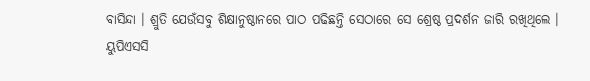ବାସିନ୍ଦା । ଶ୍ରୁତି ଯେଉଁସବୁ ଶିକ୍ଷାନୁଷ୍ଠାନରେ ପାଠ ପଢିଛନ୍ତି ସେଠାରେ ସେ ଶ୍ରେଷ୍ଠ ପ୍ରଦର୍ଶନ ଜାରି ରଖିଥିଲେ ।
ୟୁପିଏସସି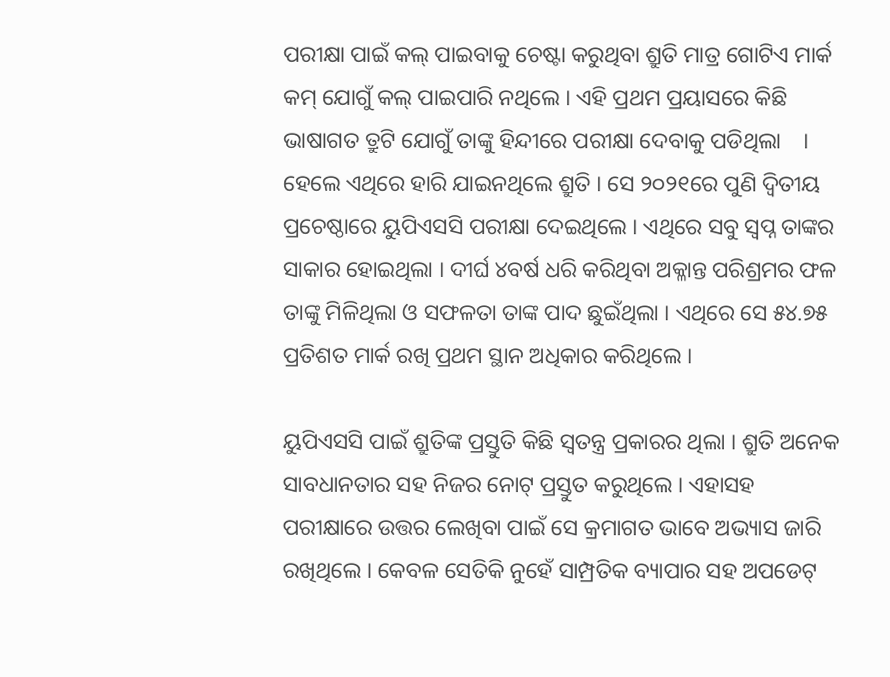ପରୀକ୍ଷା ପାଇଁ କଲ୍ ପାଇବାକୁ ଚେଷ୍ଟା କରୁଥିବା ଶ୍ରୁତି ମାତ୍ର ଗୋଟିଏ ମାର୍କ କମ୍ ଯୋଗୁଁ କଲ୍ ପାଇପାରି ନଥିଲେ । ଏହି ପ୍ରଥମ ପ୍ରୟାସରେ କିଛି ଭାଷାଗତ ତ୍ରୁଟି ଯୋଗୁଁ ତାଙ୍କୁ ହିନ୍ଦୀରେ ପରୀକ୍ଷା ଦେବାକୁ ପଡିଥିଲା    । ହେଲେ ଏଥିରେ ହାରି ଯାଇନଥିଲେ ଶ୍ରୁତି । ସେ ୨୦୨୧ରେ ପୁଣି ଦ୍ୱିତୀୟ ପ୍ରଚେଷ୍ଠାରେ ୟୁପିଏସସି ପରୀକ୍ଷା ଦେଇଥିଲେ । ଏଥିରେ ସବୁ ସ୍ୱପ୍ନ ତାଙ୍କର ସାକାର ହୋଇଥିଲା । ଦୀର୍ଘ ୪ବର୍ଷ ଧରି କରିଥିବା ଅକ୍ଳାନ୍ତ ପରିଶ୍ରମର ଫଳ ତାଙ୍କୁ ମିଳିଥିଲା ଓ ସଫଳତା ତାଙ୍କ ପାଦ ଛୁଇଁଥିଲା । ଏଥିରେ ସେ ୫୪.୭୫ ପ୍ରତିଶତ ମାର୍କ ରଖି ପ୍ରଥମ ସ୍ଥାନ ଅଧିକାର କରିଥିଲେ ।

ୟୁପିଏସସି ପାଇଁ ଶ୍ରୁତିଙ୍କ ପ୍ରସ୍ତୁତି କିଛି ସ୍ୱତନ୍ତ୍ର ପ୍ରକାରର ଥିଲା । ଶ୍ରୁତି ଅନେକ ସାବଧାନତାର ସହ ନିଜର ନୋଟ୍ ପ୍ରସ୍ତୁତ କରୁଥିଲେ । ଏହାସହ ପରୀକ୍ଷାରେ ଉତ୍ତର ଲେଖିବା ପାଇଁ ସେ କ୍ରମାଗତ ଭାବେ ଅଭ୍ୟାସ ଜାରି ରଖିଥିଲେ । କେବଳ ସେତିକି ନୁହେଁ ସାମ୍ପ୍ରତିକ ବ୍ୟାପାର ସହ ଅପଡେଟ୍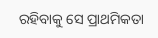ରହିବାକୁ ସେ ପ୍ରାଥମିକତା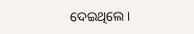ଦେଇଥିଲେ ।